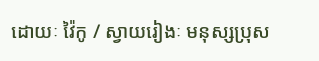ដោយៈ វ៉ៃកូ / ស្វាយរៀងៈ មនុស្សប្រុស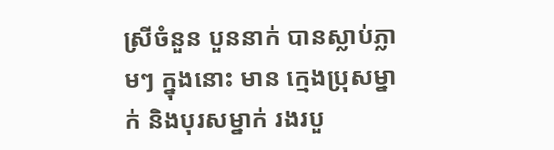ស្រីចំនួន បួននាក់ បានស្លាប់ភ្លាមៗ ក្នុងនោះ មាន ក្មេងប្រុសម្នាក់ និងបុរសម្នាក់ រងរបួ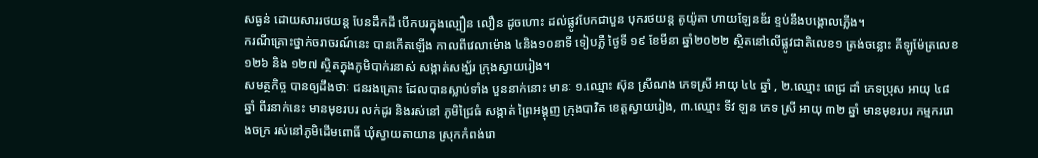សធ្ងន់ ដោយសាររថយន្ត បែនដឹកដី បើកបរក្នុងល្បឿន លឿន ដូចហោះ ដល់ផ្លូវបែកជាបួន បុករថយន្ត តូយ៉ូតា ហាយឡែនឌ័រ ខ្ទប់នឹងបង្គោលភ្លើង។
ករណីគ្រោះថ្នាក់ចរាចរណ៍នេះ បានកើតឡើង កាលពីវេលាម៉ោង ៤និង១០នាទី ទៀបភ្លឺ ថ្ងៃទី ១៩ ខែមីនា ឆ្នាំ២០២២ ស្ថិតនៅលើផ្លូវជាតិលេខ១ ត្រង់ចន្លោះ គីឡូម៉ែត្រលេខ ១២៦ និង ១២៧ ស្ថិតក្នុងភូមិបាក់រនាស់ សង្កាត់សង្ឃ័រ ក្រុងស្វាយរៀង។
សមត្ថកិច្ច បានឲ្យដឹងថាៈ ជនរងគ្រោះ ដែលបានស្លាប់ទាំង បួននាក់នោះ មានៈ ១.ឈ្មោះ ស៊ុន ស្រីណង ភេទស្រី អាយុ ៤៤ ឆ្នាំ , ២.ឈ្មោះ ពេជ្រ ដាំ ភេទប្រុស អាយុ ៤៨ ឆ្នាំ ពីរនាក់នេះ មានមុខរបរ លក់ដូរ និងរស់នៅ ភូមិជ្រៃធំ សង្កាត់ ព្រៃអង្គុញ ក្រុងបាវិត ខេត្តស្វាយរៀង, ៣.ឈ្មោះ ទីវ ឡន ភេទ ស្រី អាយុ ៣២ ឆ្នាំ មានមុខរបរ កម្មកររោងចក្រ រស់នៅភូមិដើមពោធិ៍ ឃុំស្វាយតាយាន ស្រុកកំពង់រោ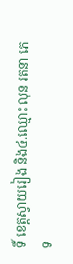ទិ៍ ខេត្តស្វាយរៀង និង៤.ឈ្មោះ លុន រតនា ភេទ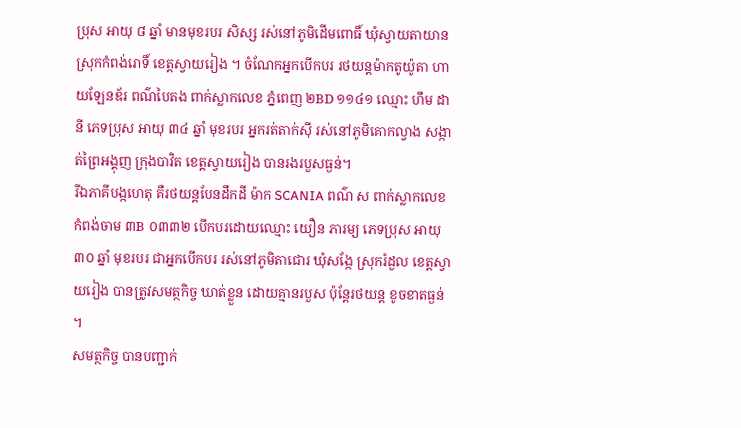ប្រុស អាយុ ៨ ឆ្នាំ មានមុខរបរ សិស្ស រស់នៅភូមិដើមពោធិ៍ ឃុំស្វាយតាយាន ស្រុកកំពង់រោទិ៍ ខេត្តស្វាយរៀង ។ ចំណែកអ្នកបើកបរ រថយន្ដម៉ាកតូយ៉ូតា ហាយឡែនឌ័រ ពណ៌បៃតង ពាក់ស្លាកលេខ ភ្នំពេញ ២BD ១១៤១ ឈ្មោះ ហឹម ដានី ភេទប្រុស អាយុ ៣៤ ឆ្នាំ មុខរបរ អ្នករត់តាក់សុី រស់នៅភូមិគោកល្វាង សង្កាត់ព្រៃអង្គុញ ក្រុងបាវិត ខេត្តស្វាយរៀង បានរងរបួសធ្ងន់។
រីឯភាគីបង្កហេតុ គឺរថយន្តបែនដឹកដី ម៉ាក SCANIA ពណ៌ ស ពាក់ស្លាកលេខ កំពង់ចាម ៣B ០៣៣២ បើកបរដោយឈ្មោះ យឿន ភារម្យ ភេទប្រុស អាយុ ៣០ ឆ្នាំ មុខរបរ ជាអ្នកបើកបរ រស់នៅភូមិតាជោរ ឃុំសង្កែ ស្រុករំដួល ខេត្តស្វាយរៀង បានត្រូវសមត្ថកិច្ច ឃាត់ខ្លួន ដោយគ្មានរបួស ប៉ុន្តែរថយន្ដ ខូចខាតធ្ងន់ ។
សមត្ថកិច្ច បានបញ្ជាក់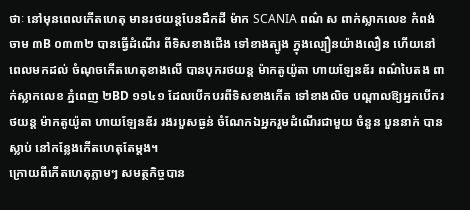ថាៈ នៅមុនពេលកើតហេតុ មានរថយន្ដបែនដឹកដី ម៉ាក SCANIA ពណ៌ ស ពាក់ស្លាកលេខ កំពង់ចាម ៣B ០៣៣២ បានធ្វើដំណើរ ពីទិសខាងជើង ទៅខាងត្បូង ក្នុងល្បឿនយ៉ាងលឿន ហើយនៅពេលមកដល់ ចំណុចកើតហេតុខាងលើ បានបុករថយន្ដ ម៉ាកតូយ៉ូតា ហាយឡែនឌ័រ ពណ៌បៃតង ពាក់ស្លាកលេខ ភ្នំពេញ ២BD ១១៤១ ដែលបើកបរពីទិសខាងកើត ទៅខាងលិច បណ្ដាលឱ្យអ្នកបើករថយន្ដ ម៉ាកតូយ៉ូតា ហាយឡែនឌ័រ រងរបួសធ្ងន់ ចំណែកឯអ្នករួមដំណើរជាមួយ ចំនួន បួននាក់ បានស្លាប់ នៅកន្លែងកើតហេតុតែម្ដង។
ក្រោយពីកើតហេតុភ្លាមៗ សមត្ថកិច្ចបាន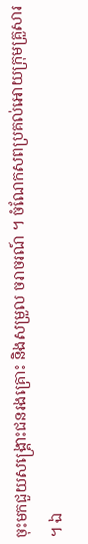ចុះមកជួយសង្គ្រោះជនរងគ្រោះ និងសម្រួល ចរាចរណ៍ ។ ចំណែកសពប្រគល់អោយក្រុមគ្រួសារ ។ ឯ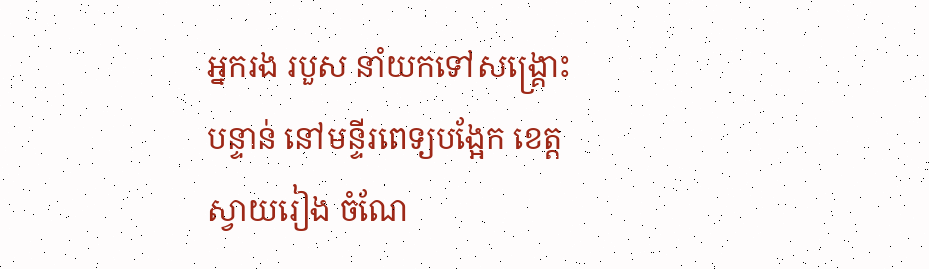អ្នករង របួស នាំយកទៅសង្គ្រោះ បន្ទាន់ នៅមន្ទីរពេទ្យបង្អែក ខេត្តស្វាយរៀង ចំណែ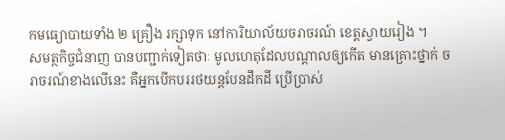កមធ្យោបាយទាំង ២ គ្រឿង រក្សាទុក នៅការិយាល័យចរាចរណ៍ ខេត្តស្វាយរៀង ។
សមត្ថកិច្ចជំនាញ បានបញ្ជាក់ទៀតថាៈ មូលហេតុដែលបណ្តាលឲ្យកើត មានគ្រោះថ្នាក់ ចរាចរណ៍ខាងលើនេះ គឺអ្នកបើកបររថយន្ដបែនដឹកដី ប្រើប្រាស់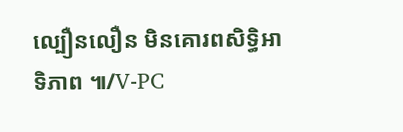ល្បឿនលឿន មិនគោរពសិទ្ធិអាទិភាព ៕/V-PC